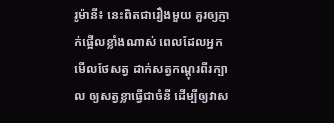រូម៉ានី៖ នេះពិតជារឿងមួយ គួរឲ្យភ្ញាក់ផ្អើលខ្លាំងណាស់ ពេលដែលអ្នកមើលថែសត្វ ដាក់សត្វកណ្តុរពីរក្បាល ឲ្យសត្វខ្លាធ្វើជាចំនី ដើម្បីឲ្យវាស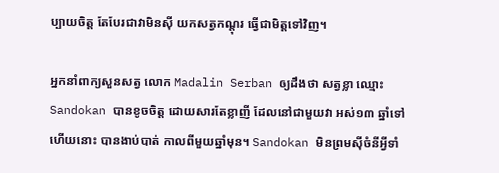ប្បាយចិត្ត តែបែរជាវាមិនស៊ី យកសត្វកណ្តុរ ធ្វើជាមិត្តទៅវិញ។

អ្នកនាំពាក្យសួនសត្វ លោក Madalin Serban ឲ្យដឹងថា សត្វខ្លា ឈ្មោះ Sandokan បានខូចចិត្ត ដោយសារតែខ្លាញី ដែលនៅជាមួយវា អស់១៣ ឆ្នាំទៅហើយនោះ បានងាប់បាត់ កាលពីមួយឆ្នាំមុន។ Sandokan មិនព្រមស៊ីចំនីអ្វីទាំ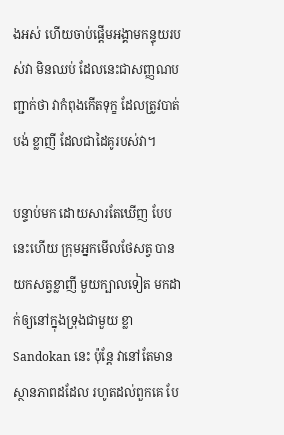ងអស់ ហើយចាប់ផ្តើមអង្គាមកន្ទុយរបស់វា មិនឈប់ ដែលនេះជាសញ្ញណបញ្ជាក់ថា វាកំពុងកើតទុក្ខ ដែលត្រូវបាត់បង់ ខ្លាញី ដែលជាដៃគូរបស់វា។

បន្ទាប់មក ដោយសារតែឃើញ បែបនេះហើយ ក្រុមអ្នកមើលថែសត្វ បានយកសត្វខ្លាញី មួយក្បាលទៀត មកដាក់ឲ្យនៅក្នុងទ្រុងជាមួយ ខ្លា Sandokan នេះ ប៉ុន្តែ វានៅតែមាន ស្ថានភាពដដែល រហូតដល់ពួកគេ បែ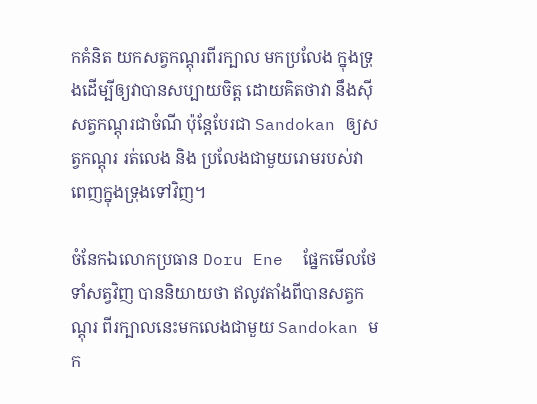កគំនិត យកសត្វកណ្តុរពីរក្បាល មកប្រលែង ក្នុងទ្រុងដើម្បីឲ្យវាបានសប្បាយចិត្ត ដោយគិតថាវា នឹងស៊ីសត្វកណ្តុរជាចំណី ប៉ុន្តែបែរជា Sandokan ឲ្យសត្វកណ្តុរ រត់លេង និង ប្រលែងជាមួយរោមរបស់វា ពេញក្នុងទ្រុងទៅវិញ។

ចំនែកឯលោកប្រធាន Doru Ene  ផ្នែកមើលថែទាំសត្វវិញ បាននិយាយថា ឥលូវតាំងពីបានសត្វកណ្តុរ ពីរក្បាលនេះមកលេងជាមួយ Sandokan មក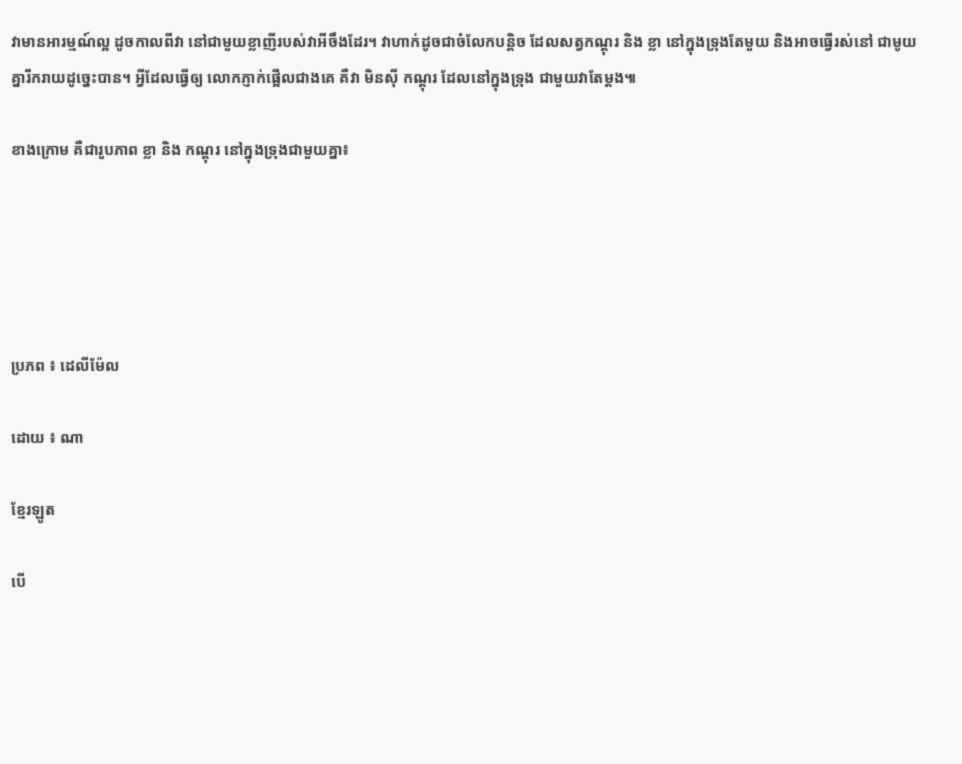វាមានអារម្មណ៍ល្អ ដូចកាលពីវា នៅជាមួយខ្លាញីរបស់វាអីចឹងដែរ។ វាហាក់ដូចជាចំលែកបន្តិច ដែលសត្វកណ្តុរ និង ខ្លា នៅក្នុងទ្រុងតែមួយ និងអាចធ្វើរស់នៅ ជាមូយគ្នារីករាយដូច្នេះបាន។ អ្វីដែលធ្វើឲ្យ លោកភ្ញាក់ផ្អើលជាងគេ គឺវា មិនស៊ី កណ្តុរ ដែលនៅក្នុងទ្រុង ជាមួយវាតែម្តង៕

ខាងក្រោម គឺជារូបភាព ខ្លា និង កណ្តុរ នៅក្នុងទ្រុងជាមួយគ្នា៖





ប្រភព ៖ ដេលីម៉ែល

ដោយ ៖ ណា

ខ្មែរឡូត

បើ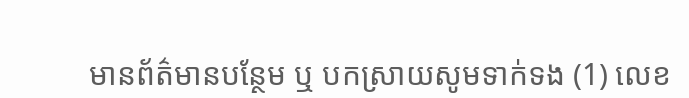មានព័ត៌មានបន្ថែម ឬ បកស្រាយសូមទាក់ទង (1) លេខ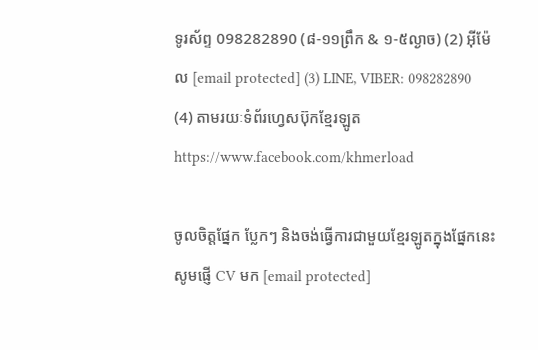ទូរស័ព្ទ 098282890 (៨-១១ព្រឹក & ១-៥ល្ងាច) (2) អ៊ីម៉ែល [email protected] (3) LINE, VIBER: 098282890 (4) តាមរយៈទំព័រហ្វេសប៊ុកខ្មែរឡូត https://www.facebook.com/khmerload

ចូលចិត្តផ្នែក ប្លែកៗ និងចង់ធ្វើការជាមួយខ្មែរឡូតក្នុងផ្នែកនេះ សូមផ្ញើ CV មក [email protected]